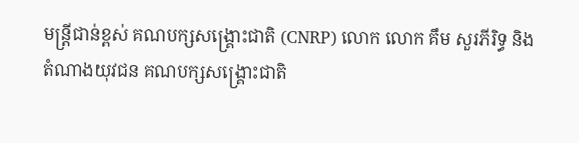មន្ត្រីជាន់ខ្ពស់ គណបក្សសង្គ្រោះជាតិ (CNRP) លោក លោក គឹម សួរភីរិទ្ធ និងតំណាងយុវជន គណបក្សសង្រ្គោះជាតិ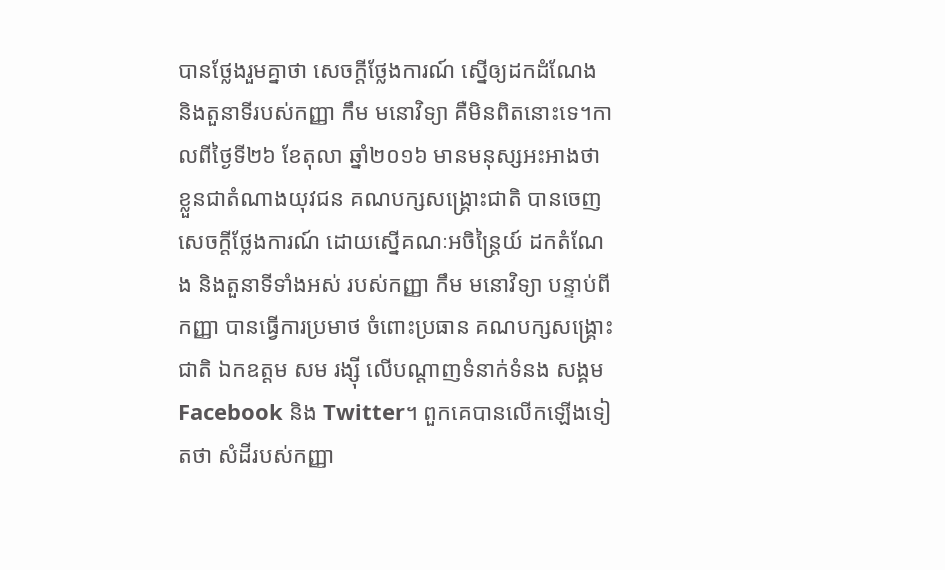បានថ្លែងរួមគ្នាថា សេចក្ដីថ្លែងការណ៍ ស្នើឲ្យដកដំណែង និងតួនាទីរបស់កញ្ញា កឹម មនោវិទ្យា គឺមិនពិតនោះទេ។កាលពីថ្ងៃទី២៦ ខែតុលា ឆ្នាំ២០១៦ មានមនុស្សអះអាងថា ខ្លួនជាតំណាងយុវជន គណបក្សសង្គ្រោះជាតិ បានចេញសេចក្ដីថ្លែងការណ៍ ដោយស្នើគណៈអចិន្ត្រៃយ៍ ដកតំណែង និងតួនាទីទាំងអស់ របស់កញ្ញា កឹម មនោវិទ្យា បន្ទាប់ពីកញ្ញា បានធ្វើការប្រមាថ ចំពោះប្រធាន គណបក្សសង្រ្គោះជាតិ ឯកឧត្ដម សម រង្ស៊ី លើបណ្ដាញទំនាក់ទំនង សង្គម Facebook និង Twitter។ ពួកគេបានលើកឡើងទៀតថា សំដីរបស់កញ្ញា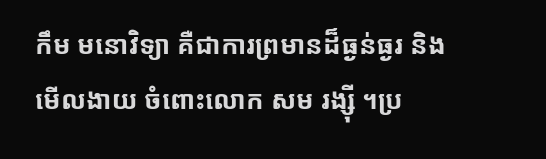កឹម មនោវិទ្យា គឺជាការព្រមានដ៏ធ្ងន់ធ្ងរ និងមើលងាយ ចំពោះលោក សម រង្ស៊ី ។ប្រ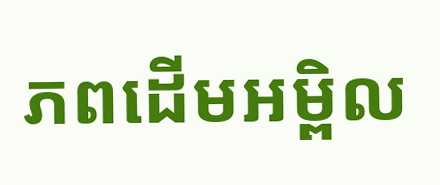ភពដើមអម្ពិល